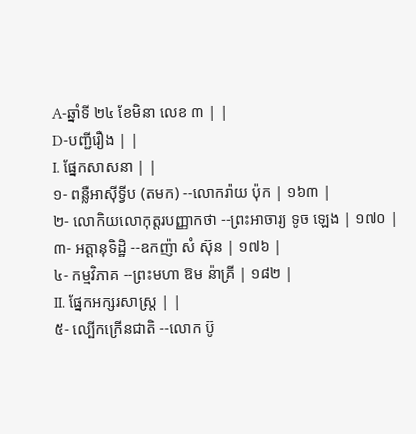A-ឆ្នាំទី ២៤ ខែមិនា លេខ ៣ | |
D-បញ្ជីរឿង | |
I. ផ្នែកសាសនា | |
១- ពន្លឺអាស៊ីទ្វីប (តមក) --លោករ៉ាយ ប៉ុក | ១៦៣ |
២- លោកិយលោកុត្តរបញ្ញាកថា --ព្រះអាចារ្យ ទូច ឡេង | ១៧០ |
៣- អត្តានុទិដ្ឋិ --ឧកញ៉ា សំ ស៊ុន | ១៧៦ |
៤- កម្មវិភាគ --ព្រះមហា ឱម ន៉ាគ្រី | ១៨២ |
II. ផ្នែកអក្សរសាស្ត្រ | |
៥- ល្បើកក្រើនជាតិ --លោក ប៊ូ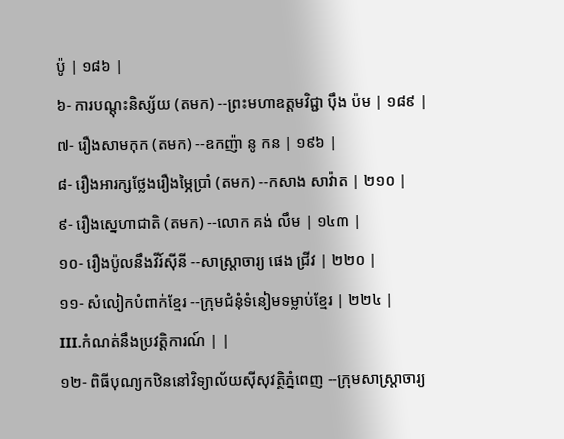ប៉ូ | ១៨៦ |
៦- ការបណ្ដុះនិស្ស័យ (តមក) --ព្រះមហាឧត្ដមវិជ្ជា ប៉ឹង ប៉ម | ១៨៩ |
៧- រឿងសាមកុក (តមក) --ឧកញ៉ា នូ កន | ១៩៦ |
៨- រឿងអារក្សថ្លែងរឿងម្ភៃប្រាំ (តមក) --កសាង សាវ៉ាត | ២១០ |
៩- រឿងស្នេហាជាតិ (តមក) --លោក គង់ លឹម | ១៤៣ |
១០- រឿងប៉ូលនឹងវីរ៍ស៊ីនី --សាស្ត្រាចារ្យ ផេង ជ្រីវ | ២២០ |
១១- សំលៀកបំពាក់ខ្មែរ --ក្រុមជំនុំទំនៀមទម្លាប់ខ្មែរ | ២២៤ |
III.កំណត់នឹងប្រវត្តិការណ៍ | |
១២- ពិធីបុណ្យកឋិននៅវិទ្យាល័យស៊ីសុវត្ថិភ្នំពេញ --ក្រុមសាស្ត្រាចារ្យ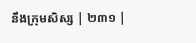នឹងក្រុមសិស្ស | ២៣១ |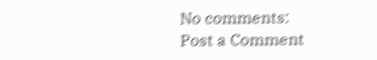No comments:
Post a Comment